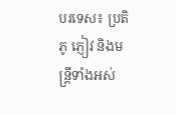បរទេស៖ ប្រតិភូ ភ្ញៀវ និងមន្ត្រីទាំងអស់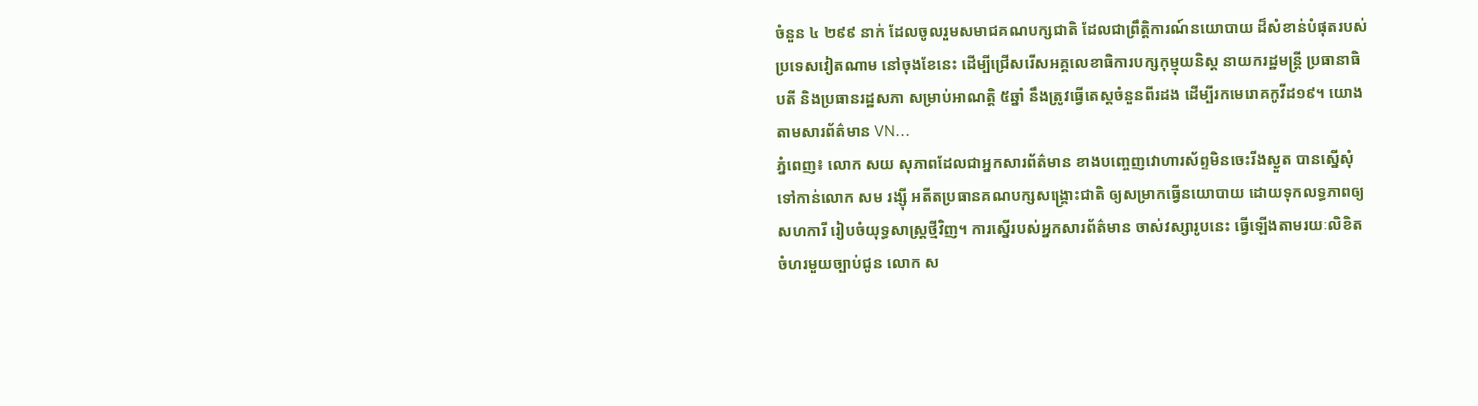ចំនួន ៤ ២៩៩ នាក់ ដែលចូលរួមសមាជគណបក្សជាតិ ដែលជាព្រឹត្តិការណ៍នយោបាយ ដ៏សំខាន់បំផុតរបស់ប្រទេសវៀតណាម នៅចុងខែនេះ ដើម្បីជ្រើសរើសអគ្គលេខាធិការបក្សកុម្មុយនិស្ត នាយករដ្ឋមន្រ្តី ប្រធានាធិបតី និងប្រធានរដ្ឋសភា សម្រាប់អាណត្តិ ៥ឆ្នាំ នឹងត្រូវធ្វើតេស្តចំនួនពីរដង ដើម្បីរកមេរោគកូវីដ១៩។ យោងតាមសារព័ត៌មាន VN...
ភ្នំពេញ៖ លោក សយ សុភាពដែលជាអ្នកសារព័ត៌មាន ខាងបញ្ចេញវោហារស័ព្ទមិនចេះរីងស្ងួត បានស្នើសុំទៅកាន់លោក សម រង្ស៊ី អតីតប្រធានគណបក្សសង្រ្គោះជាតិ ឲ្យសម្រាកធ្វើនយោបាយ ដោយទុកលទ្ធភាពឲ្យសហការី រៀបចំយុទ្ធសាស្ត្រថ្មីវិញ។ ការស្នើរបស់អ្នកសារព័ត៌មាន ចាស់វស្សារូបនេះ ធ្វើឡើងតាមរយៈលិខិតចំហរមួយច្បាប់ជូន លោក ស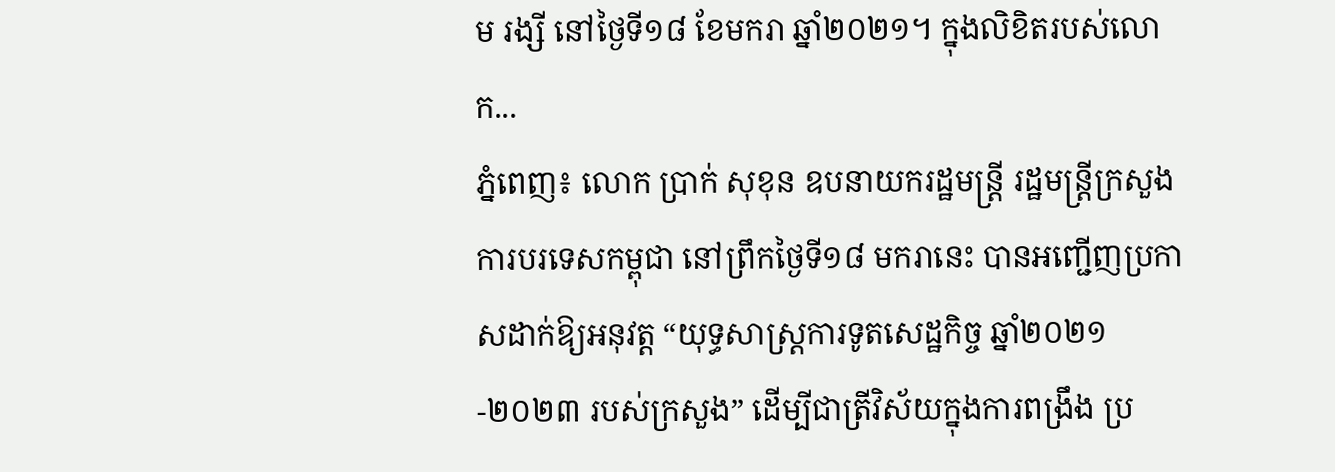ម រង្សី នៅថ្ងៃទី១៨ ខែមករា ឆ្នាំ២០២១។ ក្នុងលិខិតរបស់លោក...
ភ្នំពេញ៖ លោក ប្រាក់ សុខុន ឧបនាយករដ្ឋមន្រ្តី រដ្ឋមន្រ្តីក្រសួងការបរទេសកម្ពុជា នៅព្រឹកថ្ងៃទី១៨ មករានេះ បានអញ្ជើញប្រកាសដាក់ឱ្យអនុវត្ត “យុទ្ធសាស្រ្តការទូតសេដ្ឋកិច្ច ឆ្នាំ២០២១-២០២៣ របស់ក្រសួង” ដើម្បីជាត្រីវិស័យក្នុងការពង្រឹង ប្រ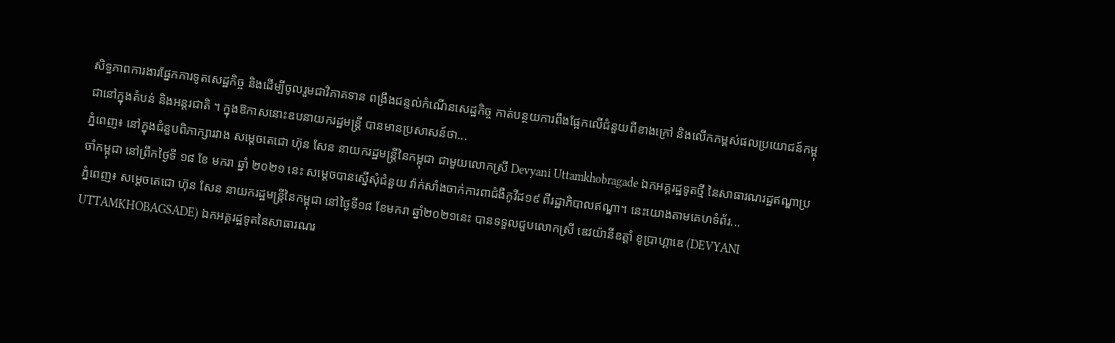សិទ្ធភាពការងារផ្នែកការទូតសេដ្ឋកិច្ច និងដើម្បីចូលរួមជាវិភាគទាន ពង្រឹងជន្ទល់កំណើនសេដ្ឋកិច្ច កាត់បន្ថយការពឹងផ្អែកលើជំនួយពីខាងក្រៅ និងលើកកម្ពស់ផលប្រយោជន៍កម្ពុជានៅក្នុងតំបន់ និងអន្តរជាតិ ។ ក្នុងឱកាសនោះឧបនាយករដ្ឋមន្ត្រី បានមានប្រសាសន៍ថា...
ភ្នំពេញ៖ នៅក្នុងជំនួបពិភាក្សារវាង សម្តេចតេជោ ហ៊ុន សែន នាយករដ្ឋមន្រ្តីនៃកម្ពុជា ជាមួយលោកស្រី Devyani Uttamkhobragade ឯកអគ្គរដ្ឋទូតថ្មី នៃសាធារណរដ្ឋឥណ្ឌាប្រចាំកម្ពុជា នៅព្រឹកថ្ងៃទី ១៨ ខែ មករា ឆ្នាំ ២០២១ នេះ សម្តេចបានស្នើសុំជំនួយ វ៉ាក់សាំងចាក់ការពាជំងឺកូវីដ១៩ ពីរដ្ឋាភិបាលឥណ្ឌា។ នេះយោងតាមគេហទំព័រ...
ភ្នំពេញ៖ សម្តេចតេជោ ហ៊ុន សែន នាយករដ្ឋមន្ត្រីនៃកម្ពុជា នៅថ្ងៃទី១៨ ខែមករា ឆ្នាំ២០២១នេះ បានទទួលជួបលោកស្រី ឌេវយ៉ានីឧត្តាំ ខូប្រាហ្គាឌេ (DEVYANI UTTAMKHOBAGSADE) ឯកអគ្គរដ្ឋទូតនៃសាធារណរ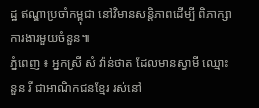ដ្ឋ ឥណ្ឌាប្រចាំកម្ពុជា នៅវិមានសន្តិភាពដើម្បី ពិភាក្សាការងារមួយចំនួន៕
ភ្នំពេញ ៖ អ្នកស្រី សំ វ៉ាន់ថាត ដែលមានស្វាមី ឈ្មោះ នួន រី ជាអាណិកជនខ្មែរ រស់នៅ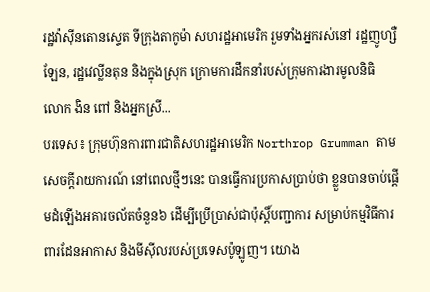រដ្ឋវ៉ាស៊ីនតោនស្ទេត ទីក្រុងតាកូម៉ា សហរដ្ឋអាមេរិក រួមទាំងអ្នករស់នៅ រដ្ឋញូហ្សឺឡែន, រដ្ឋវេល្លីនតុន និងក្នុងស្រុក ក្រោមការដឹកនាំរបស់ក្រុមការងារមូលនិធិ លោក ងិន ពៅ និងអ្នកស្រី...
បរទេស៖ ក្រុមហ៊ុនការពារជាតិសហរដ្ឋអាមេរិក Northrop Grumman តាមសេចក្តីរាយការណ៍ នៅពេលថ្មីៗនេះ បានធ្វើការប្រកាសប្រាប់ថា ខ្លួនបានចាប់ផ្តើមដំឡើងអគារចល័តចំនួន៦ ដើម្បីប្រើប្រាស់ជាប៉ុស្តិ៍បញ្ជាការ សម្រាប់កម្មវិធីការពារដែនអាកាស និងមីស៊ីលរបស់ប្រទេសប៉ូឡូញ។ យោង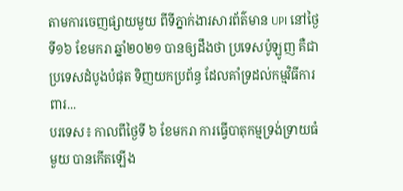តាមការចេញផ្សាយមួយ ពីទីភ្នាក់ងារសារព័ត៌មាន UPI នៅថ្ងៃទី១៦ ខែមករា ឆ្នាំ២០២១ បានឲ្យដឹងថា ប្រទេសប៉ូឡូញ គឺជាប្រទេសដំបូងបំផុត ទិញយកប្រព័ន្ធ ដែលគាំទ្រដល់កម្មវិធីការពារ...
បរទេស៖ កាលពីថ្ងៃទី ៦ ខែមករា ការធ្វើបាតុកម្មទ្រង់ទ្រាយធំមួយ បានកើតឡើង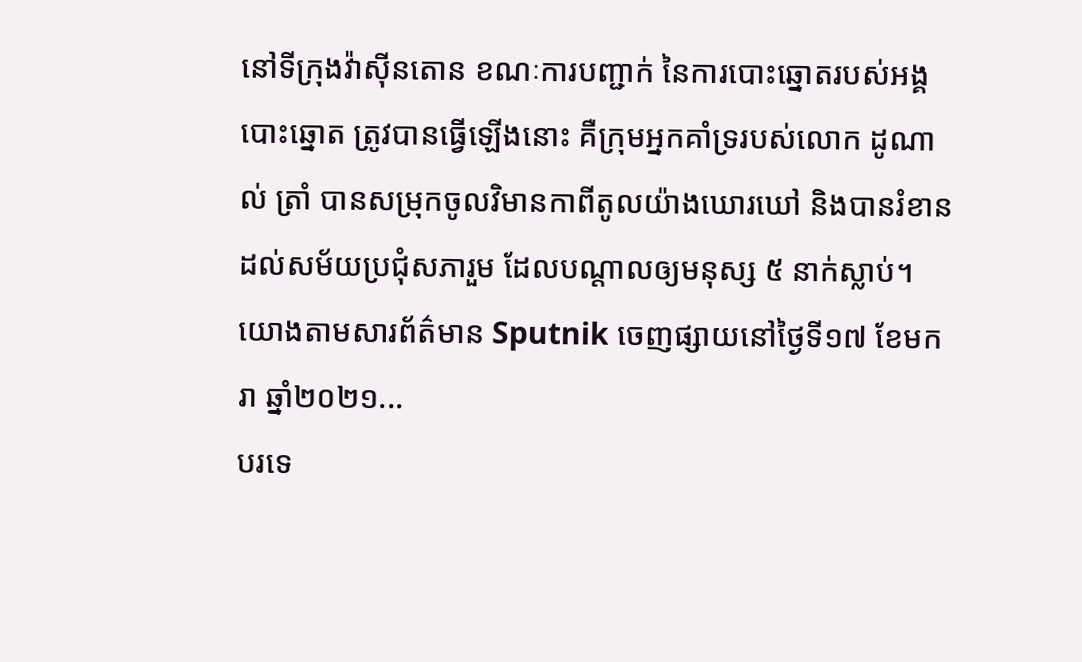នៅទីក្រុងវ៉ាស៊ីនតោន ខណៈការបញ្ជាក់ នៃការបោះឆ្នោតរបស់អង្គបោះឆ្នោត ត្រូវបានធ្វើឡើងនោះ គឺក្រុមអ្នកគាំទ្ររបស់លោក ដូណាល់ ត្រាំ បានសម្រុកចូលវិមានកាពីតូលយ៉ាងឃោរឃៅ និងបានរំខានដល់សម័យប្រជុំសភារួម ដែលបណ្តាលឲ្យមនុស្ស ៥ នាក់ស្លាប់។ យោងតាមសារព័ត៌មាន Sputnik ចេញផ្សាយនៅថ្ងៃទី១៧ ខែមករា ឆ្នាំ២០២១...
បរទេ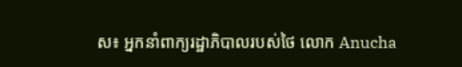ស៖ អ្នកនាំពាក្យរដ្ឋាភិបាលរបស់ថៃ លោក Anucha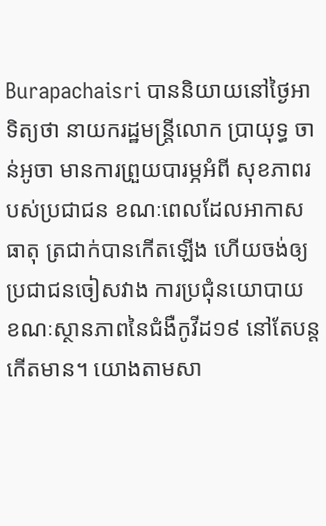Burapachaisri បាននិយាយនៅថ្ងៃអាទិត្យថា នាយករដ្ឋមន្រ្តីលោក ប្រាយុទ្ធ ចាន់អូចា មានការព្រួយបារម្ភអំពី សុខភាពរបស់ប្រជាជន ខណៈពេលដែលអាកាសធាតុ ត្រជាក់បានកើតឡើង ហើយចង់ឲ្យប្រជាជនចៀសវាង ការប្រជុំនយោបាយ ខណៈស្ថានភាពនៃជំងឺកូវីដ១៩ នៅតែបន្តកើតមាន។ យោងតាមសា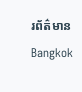រព័ត៌មាន Bangkok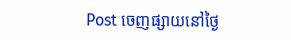Post ចេញផ្សាយនៅថ្ងៃ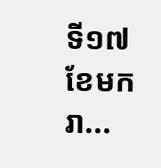ទី១៧ ខែមករា...